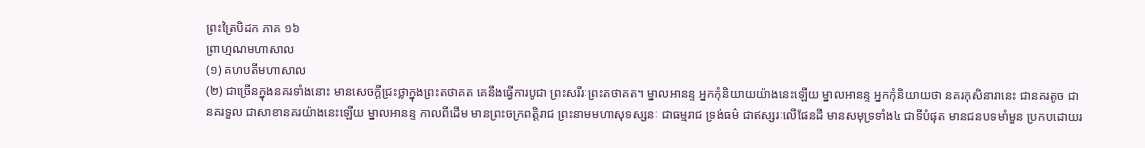ព្រះត្រៃបិដក ភាគ ១៦
ព្រាហ្មណមហាសាល
(១) គហបតីមហាសាល
(២) ជាច្រើនក្នុងនគរទាំងនោះ មានសេចក្តីជ្រះថ្លាក្នុងព្រះតថាគត គេនឹងធ្វើការបូជា ព្រះសរីរៈព្រះតថាគត។ ម្នាលអានន្ទ អ្នកកុំនិយាយយ៉ាងនេះឡើយ ម្នាលអានន្ទ អ្នកកុំនិយាយថា នគរកុសិនារានេះ ជានគរតូច ជានគរទួល ជាសាខានគរយ៉ាងនេះឡើយ ម្នាលអានន្ទ កាលពីដើម មានព្រះចក្រពត្តិរាជ ព្រះនាមមហាសុទស្សនៈ ជាធម្មរាជ ទ្រង់ធម៌ ជាឥស្សរៈលើផែនដី មានសមុទ្រទាំង៤ ជាទីបំផុត មានជនបទមាំមួន ប្រកបដោយរ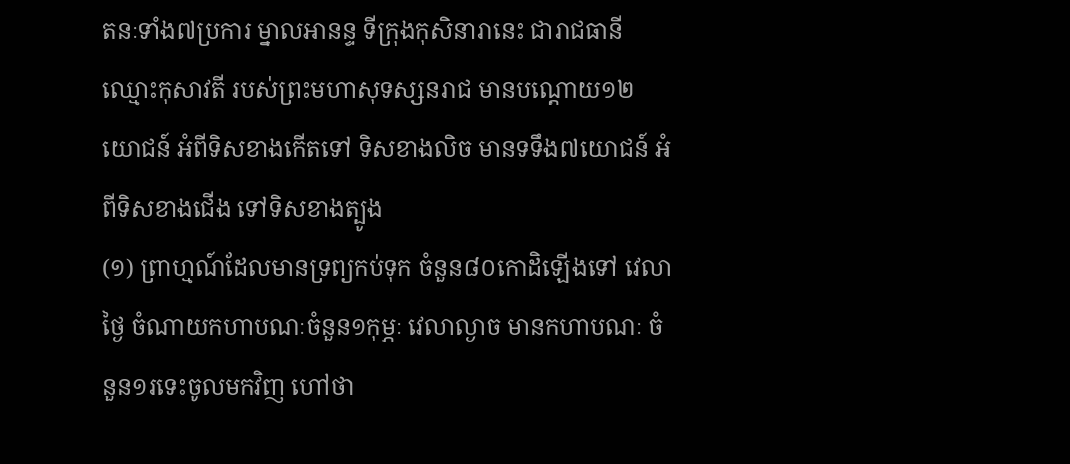តនៈទាំង៧ប្រការ ម្នាលអានន្ទ ទីក្រុងកុសិនារានេះ ជារាជធានីឈ្មោះកុសាវតី របស់ព្រះមហាសុទស្សនរាជ មានបណ្តោយ១២យោជន៍ អំពីទិសខាងកើតទៅ ទិសខាងលិច មានទទឹង៧យោជន៍ អំពីទិសខាងជើង ទៅទិសខាងត្បូង
(១) ព្រាហ្មណ៍ដែលមានទ្រព្យកប់ទុក ចំនួន៨០កោដិឡើងទៅ វេលាថ្ងៃ ចំណាយកហាបណៈចំនួន១កុម្ភៈ វេលាល្ងាច មានកហាបណៈ ចំនួន១រទេះចូលមកវិញ ហៅថា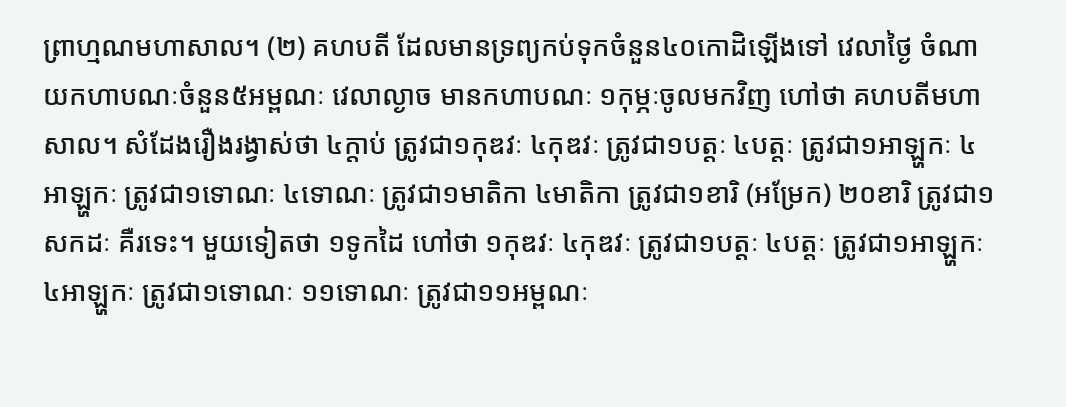ព្រាហ្មណមហាសាល។ (២) គហបតី ដែលមានទ្រព្យកប់ទុកចំនួន៤០កោដិឡើងទៅ វេលាថ្ងៃ ចំណាយកហាបណៈចំនួន៥អម្ពណៈ វេលាល្ងាច មានកហាបណៈ ១កុម្ភៈចូលមកវិញ ហៅថា គហបតីមហាសាល។ សំដែងរឿងរង្វាស់ថា ៤ក្តាប់ ត្រូវជា១កុឌវៈ ៤កុឌវៈ ត្រូវជា១បត្តៈ ៤បត្តៈ ត្រូវជា១អាឡ្ហកៈ ៤អាឡ្ហកៈ ត្រូវជា១ទោណៈ ៤ទោណៈ ត្រូវជា១មាតិកា ៤មាតិកា ត្រូវជា១ខារិ (អម្រែក) ២០ខារិ ត្រូវជា១សកដៈ គឺរទេះ។ មួយទៀតថា ១ទូកដៃ ហៅថា ១កុឌវៈ ៤កុឌវៈ ត្រូវជា១បត្តៈ ៤បត្តៈ ត្រូវជា១អាឡ្ហកៈ ៤អាឡ្ហកៈ ត្រូវជា១ទោណៈ ១១ទោណៈ ត្រូវជា១១អម្ពណៈ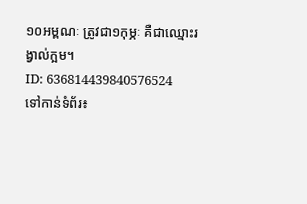១០អម្ពណៈ ត្រូវជា១កុម្ភៈ គឺជាឈ្មោះរង្វាល់ក្អម។
ID: 636814439840576524
ទៅកាន់ទំព័រ៖